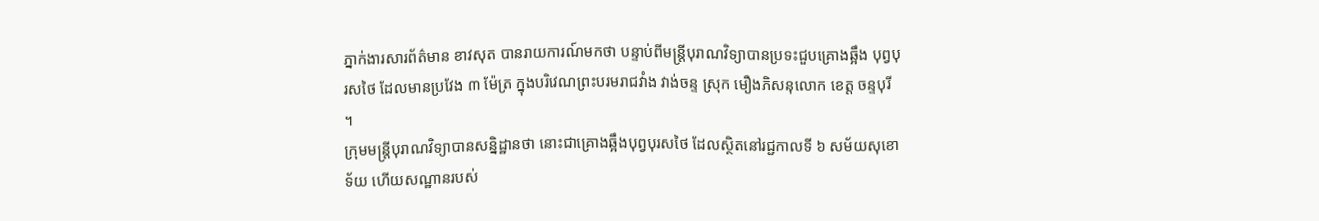ភ្នាក់ងារសារព័ត៌មាន ខាវសុត បានរាយការណ៍មកថា បន្ទាប់ពីមន្រ្ដីបុរាណវិទ្យាបានប្រទះជួបគ្រោងឆ្អឹង បុព្វបុរសថៃ ដែលមានប្រវែង ៣ ម៉ែត្រ ក្នុងបរិវេណព្រះបរមរាជវាំង វាង់ចន្ទ ស្រុក មឿងភិសនុលោក ខេត្ត ចន្ទបុរី ។
ក្រុមមន្ដ្រីបុរាណវិទ្យាបានសន្និដ្ឋានថា នោះជាគ្រោងឆ្អឹងបុព្វបុរសថៃ ដែលស្ថិតនៅរជ្ជកាលទី ៦ សម័យសុខោទ័យ ហើយសណ្ឋានរបស់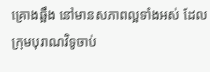គ្រោងឆ្អឹង នៅមានសភាពល្អទាំងអស់ ដែលក្រុមបុរាណវិទូចាប់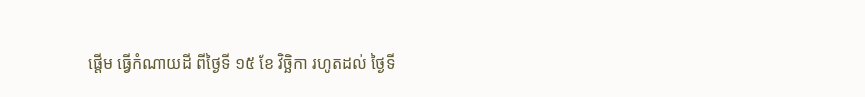ផ្ដើម ធ្វើកំណាយដី ពីថ្ងៃទី ១៥ ខែ វិច្ឆិកា រហូតដល់ ថ្ងៃទី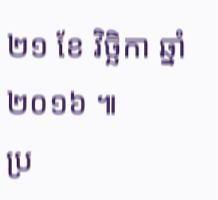២១ ខែ វិច្ឆិកា ឆ្នាំ ២០១៦ ៕
ប្រ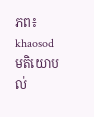ភព៖ khaosod
មតិយោបល់